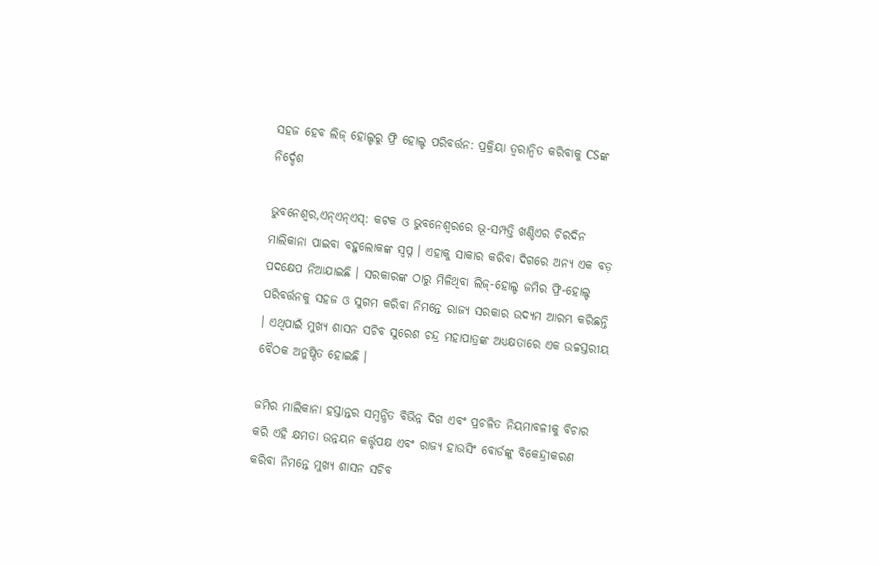ସହଜ ହେବ ଲିଜ୍ ହୋଲ୍ଡରୁ ଫ୍ରି ହୋଲ୍ଡ ପରିବର୍ତ୍ତନ: ପ୍ରକ୍ରିୟା ତ୍ୱରାନ୍ୱିତ କରିବାକୁ CSଙ୍କ ନିର୍ଦ୍ଦେଶ

ଭୁବନେଶ୍ବର,ଏନ୍‌ଏନ୍ଏସ୍: କଟକ ଓ ଭୁବନେଶ୍ୱରରେ ଭୂ-ସମ୍ପତ୍ତି ଖଣ୍ଡିଏର ଚିରଦିନ ମାଲିକାନା ପାଇବା ବହୁଲୋକଙ୍କ ସ୍ୱପ୍ନ । ଏହାକୁ ସାକାର କରିବା ଦିଗରେ ଅନ୍ୟ ଏକ ବଡ଼ ପଦକ୍ଷେପ ନିଆଯାଇଛି । ସରକାରଙ୍କ ଠାରୁ ମିଳିଥିବା ଲିଜ୍-ହୋଲ୍ଡ ଜମିର ଫ୍ରି-ହୋଲ୍ଡ ପରିବର୍ତ୍ତନକୁ ସହଜ ଓ ସୁଗମ କରିବା ନିମନ୍ତେ ରାଜ୍ୟ ସରକାର ଉଦ୍ୟମ ଆରମ୍ଭ କରିଛନ୍ତି । ଏଥିପାଇଁ ମୁଖ୍ୟ ଶାସନ ସଚିବ ସୁରେଶ ଚନ୍ଦ୍ର ମହାପାତ୍ରଙ୍କ ଅଧ୍ୟକ୍ଷତାରେ ଏକ ଉଚ୍ଚସ୍ତରୀୟ ବୈଠକ ଅନୁଷ୍ଠିତ ହୋଇଛି ।

ଜମିର ମାଲିକାନା ହସ୍ତାନ୍ତର ସମ୍ବନ୍ଧିତ ବିଭିନ୍ନ ଦିଗ ଏବଂ ପ୍ରଚଳିତ ନିୟମାବଳୀକୁ ବିଚାର କରି ଏହି କ୍ଷମତା ଉନ୍ନୟନ କର୍ତ୍ତୃପକ୍ଷ ଏବଂ ରାଜ୍ୟ ହାଉସିଂ ବୋର୍ଡଙ୍କୁ ବିକେନ୍ଦ୍ରୀକରଣ କରିବା ନିମନ୍ତେ ମୁଖ୍ୟ ଶାସନ ସଚିବ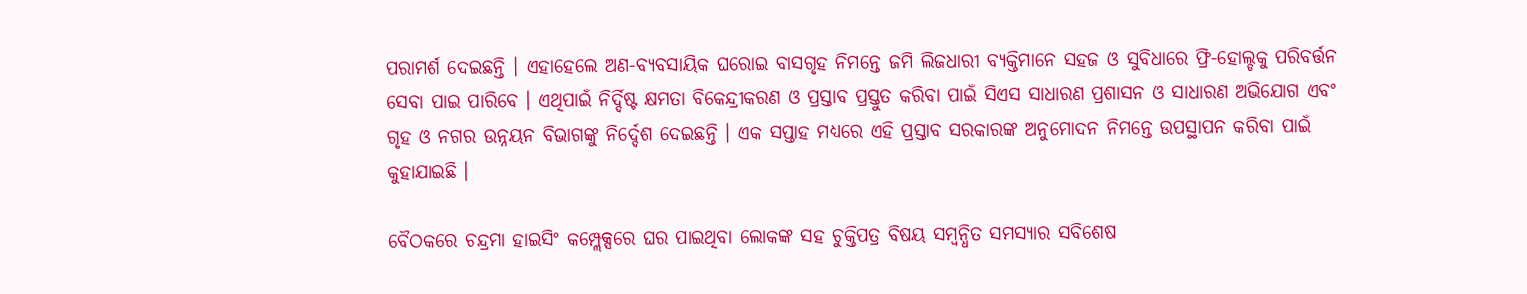ପରାମର୍ଶ ଦେଇଛନ୍ତି । ଏହାହେଲେ ଅଣ-ବ୍ୟବସାୟିକ ଘରୋଇ ବାସଗୃହ ନିମନ୍ତେ ଜମି ଲିଜଧାରୀ ବ୍ୟକ୍ତିମାନେ ସହଜ ଓ ସୁବିଧାରେ ଫ୍ରି-ହୋଲ୍ଡକୁ ପରିବର୍ତ୍ତନ ସେବା ପାଇ ପାରିବେ । ଏଥିପାଇଁ ନିର୍ଦ୍ଦିଷ୍ଟ କ୍ଷମତା ବିକେନ୍ଦ୍ରୀକରଣ ଓ ପ୍ରସ୍ତାବ ପ୍ରସ୍ତୁତ କରିବା ପାଇଁ ସିଏସ ସାଧାରଣ ପ୍ରଶାସନ ଓ ସାଧାରଣ ଅଭିଯୋଗ ଏବଂ ଗୃହ ଓ ନଗର ଉନ୍ନୟନ ବିଭାଗଙ୍କୁ ନିର୍ଦ୍ଦେଶ ଦେଇଛନ୍ତି । ଏକ ସପ୍ତାହ ମଧ୍ୟରେ ଏହି ପ୍ରସ୍ତାବ ସରକାରଙ୍କ ଅନୁମୋଦନ ନିମନ୍ତେ ଉପସ୍ଥାପନ କରିବା ପାଇଁ କୁହାଯାଇଛି ।

ବୈଠକରେ ଚନ୍ଦ୍ରମା ହାଇସିଂ କମ୍ପ୍ଲେକ୍ସରେ ଘର ପାଇଥିବା ଲୋକଙ୍କ ସହ ଚୁକ୍ତିପତ୍ର ବିଷୟ ସମ୍ବନ୍ଧିତ ସମସ୍ୟାର ସବିଶେଷ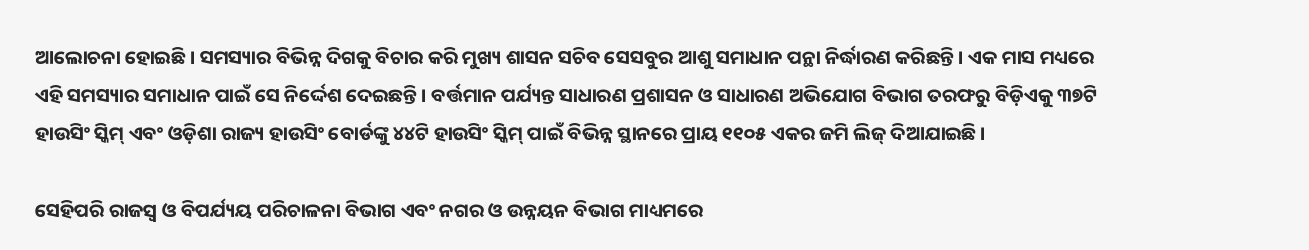ଆଲୋଚନା ହୋଇଛି । ସମସ୍ୟାର ବିଭିନ୍ନ ଦିଗକୁ ବିଚାର କରି ମୁଖ୍ୟ ଶାସନ ସଚିବ ସେସବୁର ଆଶୁ ସମାଧାନ ପନ୍ଥା ନିର୍ଦ୍ଧାରଣ କରିଛନ୍ତି । ଏକ ମାସ ମଧ୍ୟରେ ଏହି ସମସ୍ୟାର ସମାଧାନ ପାଇଁ ସେ ନିର୍ଦ୍ଦେଶ ଦେଇଛନ୍ତି । ବର୍ତ୍ତମାନ ପର୍ଯ୍ୟନ୍ତ ସାଧାରଣ ପ୍ରଶାସନ ଓ ସାଧାରଣ ଅଭିଯୋଗ ବିଭାଗ ତରଫରୁ ବିଡ଼ିଏକୁ ୩୭ଟି ହାଉସିଂ ସ୍କିମ୍ ଏବଂ ଓଡ଼ିଶା ରାଜ୍ୟ ହାଉସିଂ ବୋର୍ଡଙ୍କୁ ୪୪ଟି ହାଉସିଂ ସ୍କିମ୍ ପାଇଁ ବିଭିନ୍ନ ସ୍ଥାନରେ ପ୍ରାୟ ୧୧୦୫ ଏକର ଜମି ଲିଜ୍ ଦିଆଯାଇଛି ।

ସେହିପରି ରାଜସ୍ୱ ଓ ବିପର୍ଯ୍ୟୟ ପରିଚାଳନା ବିଭାଗ ଏବଂ ନଗର ଓ ଉନ୍ନୟନ ବିଭାଗ ମାଧ୍ୟମରେ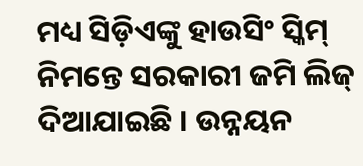ମଧ୍ୟ ସିଡ଼ିଏଙ୍କୁ ହାଉସିଂ ସ୍କିମ୍ ନିମନ୍ତେ ସରକାରୀ ଜମି ଲିଜ୍ ଦିଆଯାଇଛି । ଉନ୍ନୟନ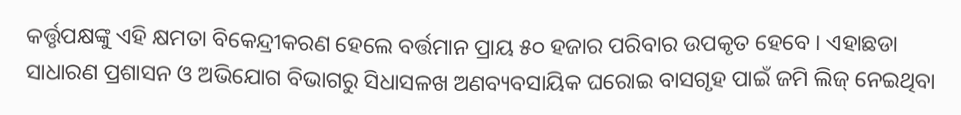କର୍ତ୍ତୃପକ୍ଷଙ୍କୁ ଏହି କ୍ଷମତା ବିକେନ୍ଦ୍ରୀକରଣ ହେଲେ ବର୍ତ୍ତମାନ ପ୍ରାୟ ୫୦ ହଜାର ପରିବାର ଉପକୃତ ହେବେ । ଏହାଛଡା ସାଧାରଣ ପ୍ରଶାସନ ଓ ଅଭିଯୋଗ ବିଭାଗରୁ ସିଧାସଳଖ ଅଣବ୍ୟବସାୟିକ ଘରୋଇ ବାସଗୃହ ପାଇଁ ଜମି ଲିଜ୍ ନେଇଥିବା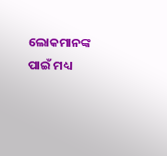ଲୋକମାନଙ୍କ ପାଇଁ ମଧ୍ୟ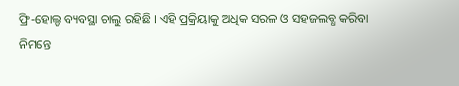ଫ୍ରି-ହୋଲ୍ଡ ବ୍ୟବସ୍ଥା ଚାଲୁ ରହିଛି । ଏହି ପ୍ରକ୍ରିୟାକୁ ଅଧିକ ସରଳ ଓ ସହଜଲବ୍ଧ କରିବା ନିମନ୍ତେ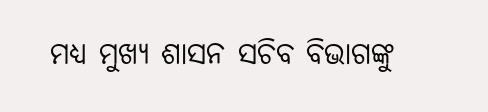ମଧ୍ୟ ମୁଖ୍ୟ ଶାସନ ସଚିବ ବିଭାଗଙ୍କୁ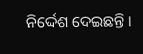ନିର୍ଦ୍ଦେଶ ଦେଇଛନ୍ତି ।